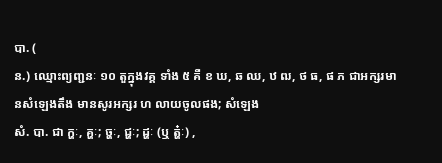បា. (
ន.) ឈ្មោះព្យញ្ជនៈ ១០ តួក្នុងវគ្គ ទាំង ៥ គឺ ខ ឃ, ឆ ឈ, ឋ ឍ, ថ ធ, ផ ភ ជាអក្សរមានសំឡេងតឹង មានសូរអក្សរ ហ លាយចូលផង; សំឡេង
សំ. បា. ជា ក្ហៈ, គ្ហៈ; ច្ហៈ, ជ្ហៈ; ដ្ហៈ (ឬ ត្ហ៎ៈ) ,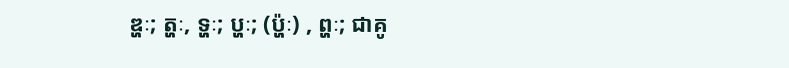ឌ្ហៈ; ត្ហៈ, ទ្ហៈ; ប្ហៈ; (ប៉្ហៈ) , ព្ហៈ; ជាគូ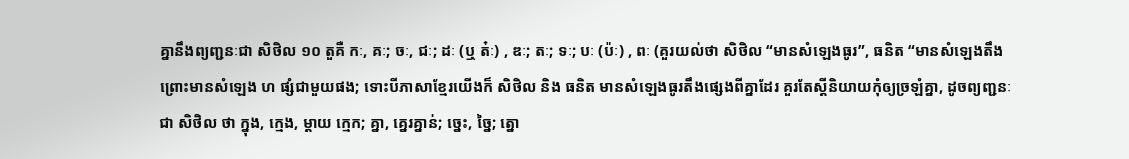គ្នានឹងព្យញ្ជនៈជា សិថិល ១០ តួគឺ កៈ, គៈ; ចៈ, ជៈ; ដៈ (ឬ ត៎ៈ) , ឌៈ; តៈ; ទៈ; បៈ (ប៉ៈ) , ពៈ (គួរយល់ថា សិថិល “មានសំឡេងធូរ”, ធនិត “មានសំឡេងតឹង ព្រោះមានសំឡេង ហ ផ្សំជាមួយផង; ទោះបីភាសាខ្មែរយើងក៏ សិថិល និង ធនិត មានសំឡេងធូរតឹងផ្សេងពីគ្នាដែរ គួរតែស្ដីនិយាយកុំឲ្យច្រឡំគ្នា, ដូចព្យញ្ជនៈជា សិថិល ថា ក្នុង, ក្មេង, ម្ដាយ ក្មេក; គ្នា, គ្នេរគ្នាន់; ច្នេះ, ច្នៃ; ត្នោ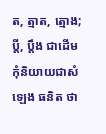ត, ត្មាត, ត្មោង; ប្ដី, ប្ដឹង ជាដើម កុំនិយាយជាសំឡេង ធនិត ថា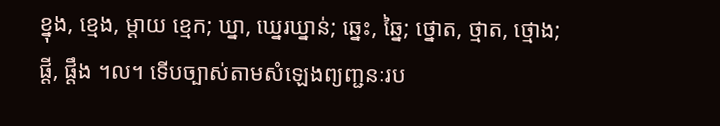ខ្នុង, ខ្មេង, ម្ដាយ ខ្មេក; ឃ្នា, ឃ្នេរឃ្នាន់; ឆ្នេះ, ឆ្នៃ; ថ្នោត, ថ្មាត, ថ្មោង; ផ្ដី, ផ្ដឹង ។ល។ ទើបច្បាស់តាមសំឡេងព្យញ្ជនៈរប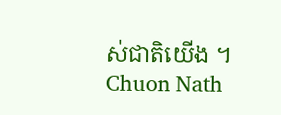ស់ជាតិយើង ។
Chuon Nath